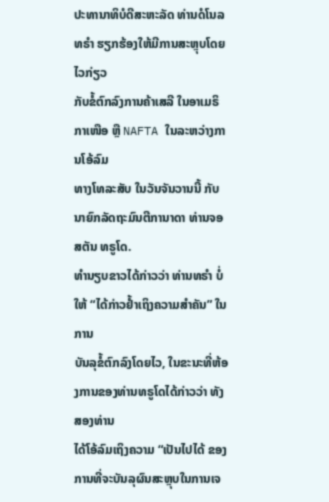ປະທານາທິບໍດີສະຫະລັດ ທ່ານດໍໂນລ ທຣຳ ຮຽກຮ້ອງໃຫ້ມີການສະຫຼຸບໂດຍໄວກ່ຽວ
ກັບຂໍ້ຕົກລົງການຄ້າເສລີ ໃນອາເມຣິກາເໜືອ ຫຼື NAFTA ໃນລະຫວ່າງການໂອ້ລົມ
ທາງໂທລະສັບ ໃນວັນຈັນວານນີ້ ກັບນາຍົກລັດຖະມົນຕີການາດາ ທ່ານຈອສຕັນ ທຣູໂດ.
ທຳນຽບຂາວໄດ້ກ່າວວ່າ ທ່ານທຣຳ ບໍ່ໃຫ້ “ໄດ້ກ່າວຢ້ຳເຖິງຄວາມສຳຄັນ” ໃນການ
ບັນລຸຂໍ້ຕົກລົງໂດຍໄວ, ໃນຂະນະທີ່ຫ້ອງການຂອງທ່ານທຣູໂດໄດ້ກ່າວວ່າ ທັງສອງທ່ານ
ໄດ້ໂອ້ລົມເຖິງຄວາມ “ເປັນໄປໄດ້ ຂອງການທີ່ຈະບັນລຸຜົນສະຫຼຸບໃນການເຈ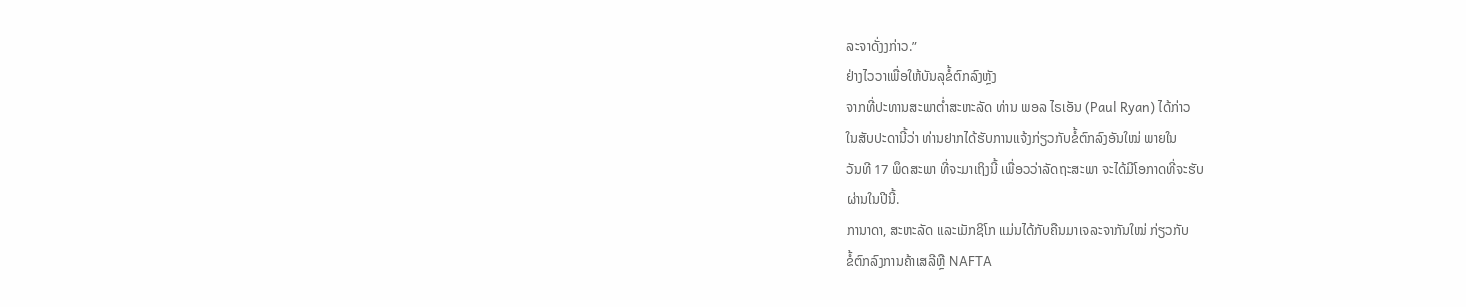ລະຈາດັ່ງງກ່າວ.”
ຢ່າງໄວວາເພື່ອໃຫ້ບັນລຸຂໍ້ຕົກລົງຫຼັງ
ຈາກທີ່ປະທານສະພາຕ່ຳສະຫະລັດ ທ່ານ ພອລ ໄຣເອັນ (Paul Ryan) ໄດ້ກ່າວ
ໃນສັບປະດານີ້ວ່າ ທ່ານຢາກໄດ້ຮັບການແຈ້ງກ່ຽວກັບຂໍ້ຕົກລົງອັນໃໝ່ ພາຍໃນ
ວັນທີ 17 ພຶດສະພາ ທີ່ຈະມາເຖິງນີ້ ເພື່ອວວ່າລັດຖະສະພາ ຈະໄດ້ມີໂອກາດທີ່ຈະຮັບ
ຜ່ານໃນປີນີ້.
ການາດາ, ສະຫະລັດ ແລະເມັກຊິໂກ ແມ່ນໄດ້ກັບຄືນມາເຈລະຈາກັນໃໝ່ ກ່ຽວກັບ
ຂໍ້ຕົກລົງການຄ້າເສລີຫຼື NAFTA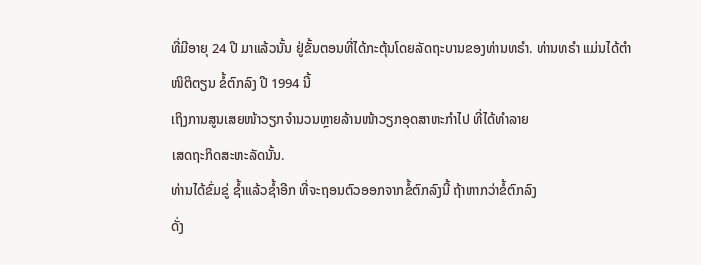ທີ່ມີອາຍຸ 24 ປີ ມາແລ້ວນັ້ນ ຢູ່ຂັ້ນຕອນທີ່ໄດ້ກະຕຸ້ນໂດຍລັດຖະບານຂອງທ່ານທຣຳ. ທ່ານທຣຳ ແມ່ນໄດ້ຕຳໜິຕິຕຽນ ຂໍ້ຕົກລົງ ປີ 1994 ນີ້
ເຖິງການສູນເສຍໜ້າວຽກຈຳນວນຫຼາຍລ້ານໜ້າວຽກອຸດສາຫະກຳໄປ ທີ່ໄດ້ທຳລາຍ
ເສດຖະກິດສະຫະລັດນັ້ນ.
ທ່ານໄດ້ຂົ່ມຂູ່ ຊ້ຳແລ້ວຊ້ຳອີກ ທີ່ຈະຖອນຕົວອອກຈາກຂໍ້ຕົກລົງນີ້ ຖ້າຫາກວ່າຂໍ້ຕົກລົງ
ດັ່ງ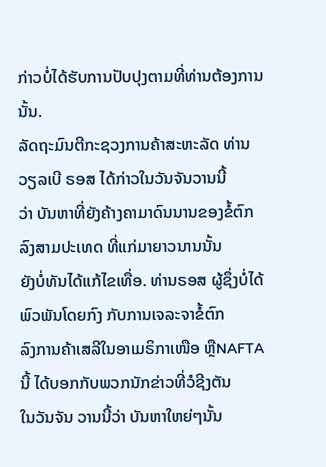ກ່າວບໍ່ໄດ້ຮັບການປັບປຸງຕາມທີ່ທ່ານຕ້ອງການນັ້ນ.
ລັດຖະມົນຕີກະຊວງການຄ້າສະຫະລັດ ທ່ານ ວຽລເບີ ຣອສ ໄດ້ກ່າວໃນວັນຈັນວານນີ້
ວ່າ ບັນຫາທີ່ຍັງຄ້າງຄາມາດົນນານຂອງຂໍ້ຕົກລົງສາມປະເທດ ທີ່ແກ່ມາຍາວນານນັ້ນ
ຍັງບໍ່ທັນໄດ້ແກ້ໄຂເທື່ອ. ທ່ານຣອສ ຜູ້ຊຶ່ງບໍ່ໄດ້ພົວພັນໂດຍກົງ ກັບການເຈລະຈາຂໍ້ຕົກ
ລົງການຄ້າເສລີໃນອາເມຣິກາເໜືອ ຫຼືNAFTA ນີ້ ໄດ້ບອກກັບພວກນັກຂ່າວທີ່ວໍຊີງຕັນ
ໃນວັນຈັນ ວານນີ້ວ່າ ບັນຫາໃຫຍ່ໆນັ້ນ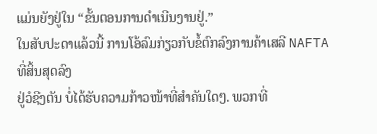ແມ່ນຍັງຢູ່ໃນ “ຂັ້ນຕອນການດຳເນີນງານຢູ່.”
ໃນສັບປະດາແລ້ວນີ້ ການໂອ້ລົມກ່ຽວກັບຂໍ້ຕົກລົງການຄ້າເສລີ NAFTA ທີ່ສິ້ນສຸດລົງ
ຢູ່ວໍຊີງຕັນ ບໍ່ໄດ້ຮັບຄວາມກ້າວໜ້າທີ່ສຳຄັນໃດໆ. ພວກທີ່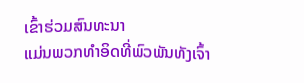ເຂົ້າຮ່ວມສົນທະນາ
ແມ່ນພວກທຳອິດທີ່ພົວພັນທັງເຈົ້າ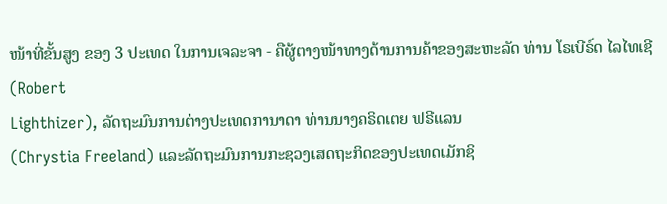ໜ້າທີ່ຂັ້ນສູງ ຂອງ 3 ປະເທດ ໃນການເຈລະຈາ - ຄືຜູ້ຕາງໜ້າທາງດ້ານການຄ້າຂອງສະຫະລັດ ທ່ານ ໂຣເບີຣ໌ດ ໄລໄທເຊີ (Robert
Lighthizer), ລັດຖະມົນການຕ່າງປະເທດການາດາ ທ່ານນາງຄຣິດເຕຍ ຟຣີແລນ
(Chrystia Freeland) ແລະລັດຖະມົນການກະຊວງເສດຖະກິດຂອງປະເທດເມັກຊິ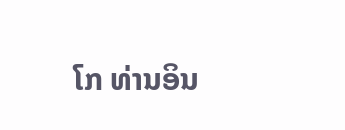ໂກ ທ່ານອິນ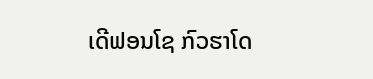ເດີຟອນໂຊ ກົວຮາໂດ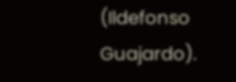(Ildefonso Guajardo).